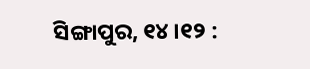ସିଙ୍ଗାପୁର, ୧୪ ।୧୨ :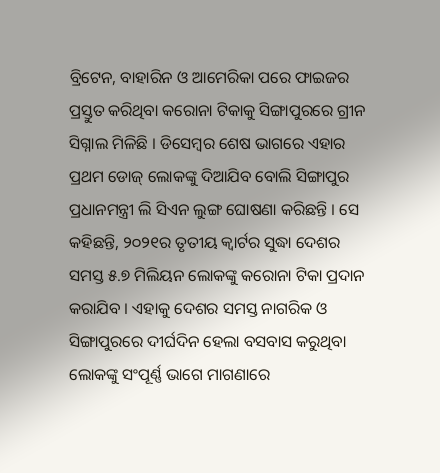ବ୍ରିଟେନ, ବାହାରିନ ଓ ଆମେରିକା ପରେ ଫାଇଜର ପ୍ରସ୍ତୁତ କରିଥିବା କରୋନା ଟିକାକୁ ସିଙ୍ଗାପୁରରେ ଗ୍ରୀନ ସିଗ୍ନାଲ ମିଳିଛି । ଡିସେମ୍ବର ଶେଷ ଭାଗରେ ଏହାର ପ୍ରଥମ ଡୋଜ୍ ଲୋକଙ୍କୁ ଦିଆଯିବ ବୋଲି ସିଙ୍ଗାପୁର ପ୍ରଧାନମନ୍ତ୍ରୀ ଲି ସିଏନ ଲୁଙ୍ଗ ଘୋଷଣା କରିଛନ୍ତି । ସେ କହିଛନ୍ତି, ୨୦୨୧ର ତୃତୀୟ କ୍ୱାର୍ଟର ସୁଦ୍ଧା ଦେଶର ସମସ୍ତ ୫.୭ ମିଲିୟନ ଲୋକଙ୍କୁ କରୋନା ଟିକା ପ୍ରଦାନ କରାଯିବ । ଏହାକୁ ଦେଶର ସମସ୍ତ ନାଗରିକ ଓ ସିଙ୍ଗାପୁରରେ ଦୀର୍ଘଦିନ ହେଲା ବସବାସ କରୁଥିବା ଲୋକଙ୍କୁ ସଂପୂର୍ଣ୍ଣ ଭାଗେ ମାଗଣାରେ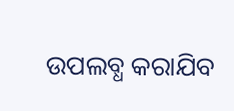ଉପଲବ୍ଧ କରାଯିବ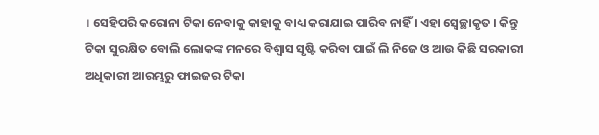। ସେହିପରି କରୋନା ଟିକା ନେବାକୁ କାହାକୁ ବାଧ୍ୟ କରାଯାଇ ପାରିବ ନାହିଁ । ଏହା ସ୍ୱେଚ୍ଛାକୃତ । କିନ୍ତୁ ଟିକା ସୁରକ୍ଷିତ ବୋଲି ଲୋକଙ୍କ ମନରେ ବିଶ୍ୱାସ ସୃଷ୍ଟି କରିବା ପାଇଁ ଲି ନିଜେ ଓ ଆଉ କିଛି ସରକାରୀ ଅଧିକାରୀ ଆରମ୍ଭରୁ ଫାଇଜର ଟିକା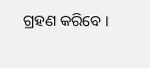ଗ୍ରହଣ କରିବେ ।